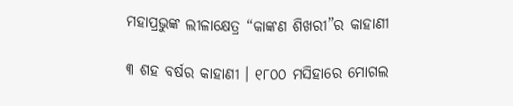ମହାପ୍ରଭୁଙ୍କ ଲୀଳାକ୍ଷେତ୍ର “କାଙ୍କଣ ଶିଖରୀ”ର କାହାଣୀ

୩ ଶହ ବର୍ଷର କାହାଣୀ । ୧୮୦୦ ମସିହାରେ ମୋଗଲ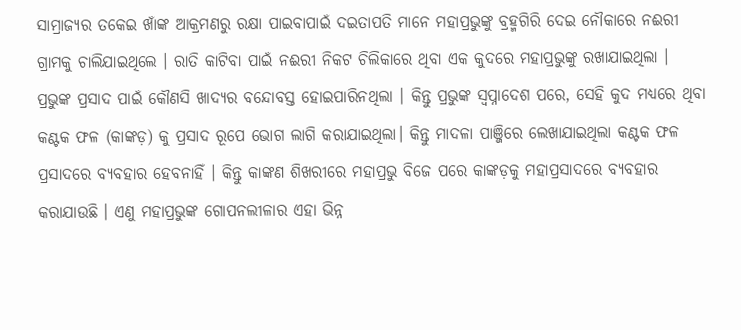ସାମ୍ରାଜ୍ୟର ତକେଇ ଖାଁଙ୍କ ଆକ୍ରମଣରୁ ରକ୍ଷା ପାଇବାପାଇଁ ଦଇତାପତି ମାନେ ମହାପ୍ରଭୁଙ୍କୁ ବ୍ରହ୍ମଗିରି ଦେଇ ନୌକାରେ ନଈରୀ ଗ୍ରାମକୁ ଚାଲିଯାଇଥିଲେ । ରାତି କାଟିବା ପାଇଁ ନଈରୀ ନିକଟ ଚିଲିକାରେ ଥିବା ଏକ କୁଦରେ ମହାପ୍ରଭୁଙ୍କୁ ରଖାଯାଇଥିଲା । ପ୍ରଭୁଙ୍କ ପ୍ରସାଦ ପାଇଁ କୌଣସି ଖାଦ୍ୟର ବନ୍ଦୋବସ୍ତ ହୋଇପାରିନଥିଲା । କିନ୍ତୁ ପ୍ରଭୁଙ୍କ ସ୍ୱପ୍ନାଦେଶ ପରେ, ସେହି କୁଦ ମଧ୍ୟରେ ଥିବା କଣ୍ଟକ ଫଳ (କାଙ୍କଡ଼) କୁ ପ୍ରସାଦ ରୂପେ ଭୋଗ ଲାଗି କରାଯାଇଥିଲା। କିନ୍ତୁ ମାଦଳା ପାଞ୍ଜିରେ ଲେଖାଯାଇଥିଲା କଣ୍ଟକ ଫଳ ପ୍ରସାଦରେ ବ୍ୟବହାର ହେବନାହିଁ । କିନ୍ତୁ କାଙ୍କଣ ଶିଖରୀରେ ମହାପ୍ରଭୁ ବିଜେ ପରେ କାଙ୍କଡ଼କୁ ମହାପ୍ରସାଦରେ ବ୍ୟବହାର କରାଯାଉଛି । ଏଣୁ ମହାପ୍ରଭୁଙ୍କ ଗୋପନଲୀଳାର ଏହା ଭିନ୍ନ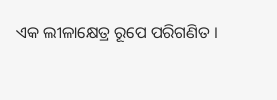ଏକ ଲୀଳାକ୍ଷେତ୍ର ରୂପେ ପରିଗଣିତ ।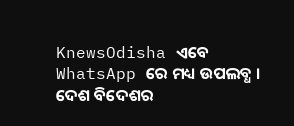KnewsOdisha ଏବେ WhatsApp ରେ ମଧ୍ୟ ଉପଲବ୍ଧ । ଦେଶ ବିଦେଶର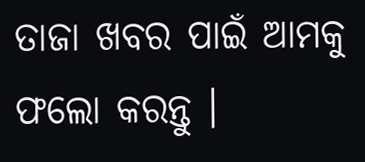ତାଜା ଖବର ପାଇଁ ଆମକୁ ଫଲୋ କରନ୍ତୁ ।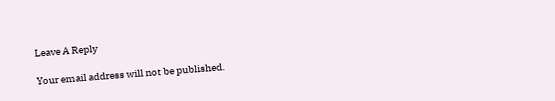Leave A Reply

Your email address will not be published.